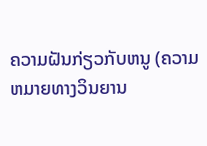ຄວາມຝັນກ່ຽວກັບຫນູ (ຄວາມຫມາຍທາງວິນຍານ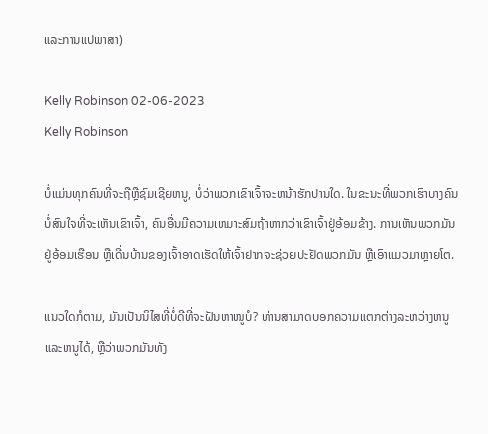ແລະການແປພາສາ)

Kelly Robinson 02-06-2023
Kelly Robinson

ບໍ່ແມ່ນທຸກຄົນທີ່ຈະຖືຫຼືຊົມເຊີຍຫນູ, ບໍ່ວ່າພວກເຂົາເຈົ້າຈະຫນ້າຮັກປານໃດ. ໃນຂະນະທີ່ພວກເຮົາບາງຄົນບໍ່ສົນໃຈທີ່ຈະເຫັນເຂົາເຈົ້າ, ຄົນອື່ນມີຄວາມເຫມາະສົມຖ້າຫາກວ່າເຂົາເຈົ້າຢູ່ອ້ອມຂ້າງ. ການເຫັນພວກມັນຢູ່ອ້ອມເຮືອນ ຫຼືເດີ່ນບ້ານຂອງເຈົ້າອາດເຮັດໃຫ້ເຈົ້າຢາກຈະຊ່ວຍປະຢັດພວກມັນ ຫຼືເອົາແມວມາຫຼາຍໂຕ.

ແນວໃດກໍຕາມ, ມັນເປັນນິໄສທີ່ບໍ່ດີທີ່ຈະຝັນຫາໜູບໍ? ທ່ານສາມາດບອກຄວາມແຕກຕ່າງລະຫວ່າງຫນູແລະຫນູໄດ້, ຫຼືວ່າພວກມັນທັງ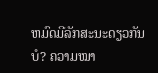ຫມົດມີລັກສະນະດຽວກັນບໍ? ຄວາມໝາ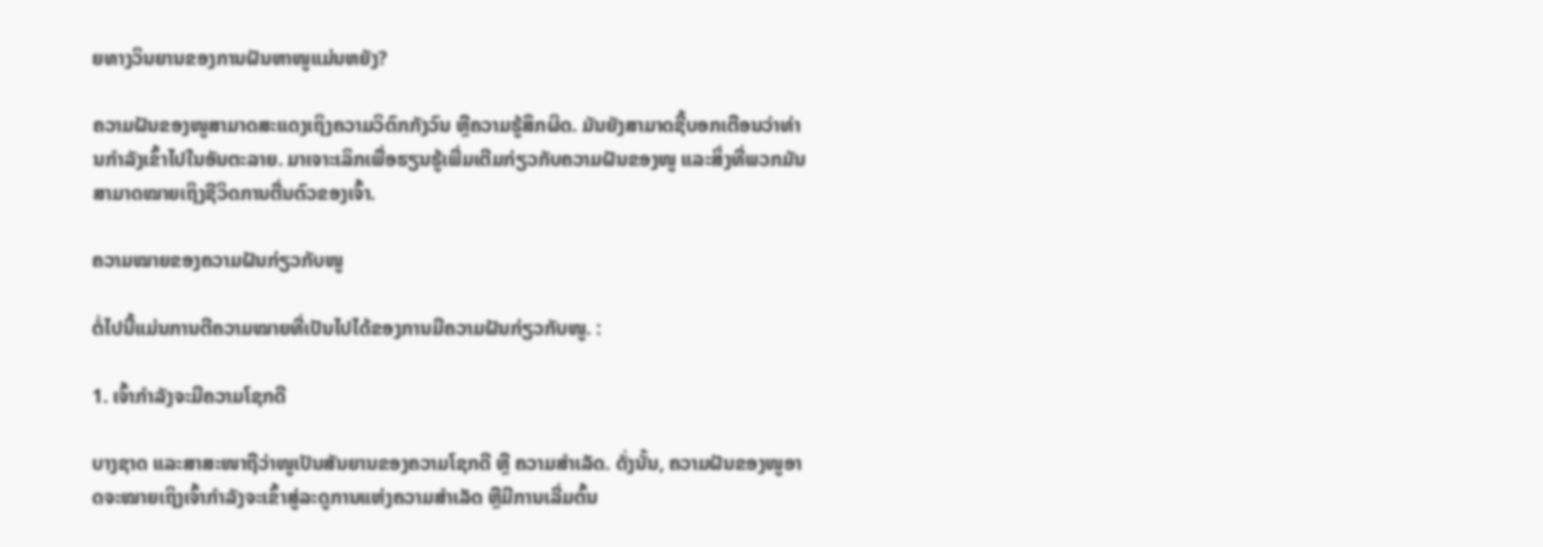ຍທາງວິນຍານຂອງການຝັນຫາໜູແມ່ນຫຍັງ?

ຄວາມຝັນຂອງໜູສາມາດສະແດງເຖິງຄວາມວິຕົກກັງວົນ ຫຼືຄວາມຮູ້ສຶກຜິດ. ມັນຍັງສາມາດຊີ້ບອກເຕືອນວ່າທ່ານກໍາລັງເຂົ້າໄປໃນອັນຕະລາຍ. ມາເຈາະເລິກເພື່ອຮຽນຮູ້ເພີ່ມເຕີມກ່ຽວກັບຄວາມຝັນຂອງໜູ ແລະສິ່ງທີ່ພວກມັນສາມາດໝາຍເຖິງຊີວິດການຕື່ນຕົວຂອງເຈົ້າ.

ຄວາມໝາຍຂອງຄວາມຝັນກ່ຽວກັບໜູ

ຕໍ່ໄປນີ້ແມ່ນການຕີຄວາມໝາຍທີ່ເປັນໄປໄດ້ຂອງການມີຄວາມຝັນກ່ຽວກັບໜູ. :

1. ເຈົ້າກຳລັງຈະມີຄວາມໂຊກດີ

ບາງຊາດ ແລະສາສະໜາຖືວ່າໜູເປັນສັນຍານຂອງຄວາມໂຊກດີ ຫຼື ຄວາມສຳເລັດ. ດັ່ງນັ້ນ, ຄວາມຝັນຂອງໜູອາດຈະໝາຍເຖິງເຈົ້າກຳລັງຈະເຂົ້າສູ່ລະດູການແຫ່ງຄວາມສຳເລັດ ຫຼືມີການເລີ່ມຕົ້ນ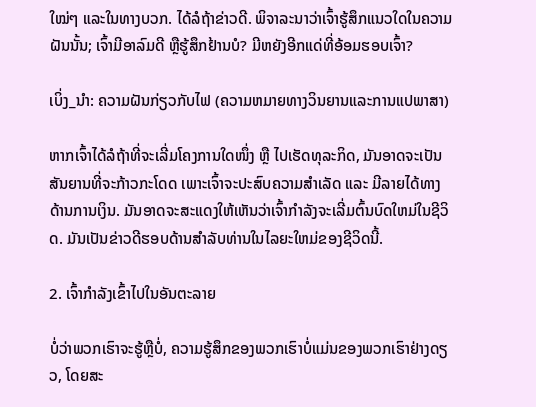ໃໝ່ໆ ແລະໃນທາງບວກ. ໄດ້ລໍຖ້າຂ່າວດີ. ພິຈາລະນາວ່າເຈົ້າຮູ້ສຶກແນວໃດໃນຄວາມຝັນນັ້ນ; ເຈົ້າມີອາລົມດີ ຫຼືຮູ້ສຶກຢ້ານບໍ? ມີຫຍັງອີກແດ່ທີ່ອ້ອມຮອບເຈົ້າ?

ເບິ່ງ_ນຳ: ຄວາມຝັນກ່ຽວກັບໄຟ (ຄວາມຫມາຍທາງວິນຍານແລະການແປພາສາ)

ຫາກເຈົ້າໄດ້ລໍຖ້າທີ່ຈະເລີ່ມໂຄງການໃດໜຶ່ງ ຫຼື ໄປເຮັດທຸລະກິດ, ມັນອາດຈະເປັນສັນຍານທີ່ຈະກ້າວກະໂດດ ເພາະເຈົ້າຈະປະສົບຄວາມສຳເລັດ ແລະ ມີລາຍໄດ້ທາງດ້ານການເງິນ. ມັນອາດຈະສະແດງໃຫ້ເຫັນວ່າເຈົ້າກໍາລັງຈະເລີ່ມຕົ້ນບົດໃຫມ່ໃນຊີວິດ. ມັນເປັນຂ່າວດີຮອບດ້ານສໍາລັບທ່ານໃນໄລຍະໃຫມ່ຂອງຊີວິດນີ້.

2. ເຈົ້າກໍາລັງເຂົ້າໄປໃນອັນຕະລາຍ

ບໍ່ວ່າພວກເຮົາຈະຮູ້ຫຼືບໍ່, ຄວາມຮູ້ສຶກຂອງພວກເຮົາບໍ່ແມ່ນຂອງພວກເຮົາຢ່າງດຽວ, ໂດຍສະ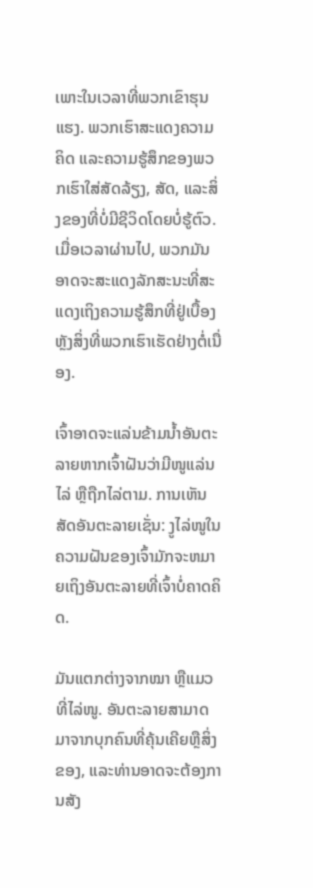ເພາະໃນເວລາທີ່ພວກເຂົາຮຸນແຮງ. ພວກເຮົາສະແດງຄວາມຄິດ ແລະຄວາມຮູ້ສຶກຂອງພວກເຮົາໃສ່ສັດລ້ຽງ, ສັດ, ແລະສິ່ງຂອງທີ່ບໍ່ມີຊີວິດໂດຍບໍ່ຮູ້ຕົວ. ເມື່ອເວລາຜ່ານໄປ, ພວກມັນອາດຈະສະແດງລັກສະນະທີ່ສະແດງເຖິງຄວາມຮູ້ສຶກທີ່ຢູ່ເບື້ອງຫຼັງສິ່ງທີ່ພວກເຮົາເຮັດຢ່າງຕໍ່ເນື່ອງ.

ເຈົ້າອາດຈະແລ່ນຂ້າມນ້ຳອັນຕະລາຍຫາກເຈົ້າຝັນວ່າມີໜູແລ່ນໄລ່ ຫຼືຖືກໄລ່ຕາມ. ການເຫັນສັດອັນຕະລາຍເຊັ່ນ: ງູໄລ່ໜູໃນຄວາມຝັນຂອງເຈົ້າມັກຈະຫມາຍເຖິງອັນຕະລາຍທີ່ເຈົ້າບໍ່ຄາດຄິດ.

ມັນແຕກຕ່າງຈາກໝາ ຫຼືແມວທີ່ໄລ່ໜູ. ອັນຕະລາຍສາມາດມາຈາກບຸກຄົນທີ່ຄຸ້ນເຄີຍຫຼືສິ່ງຂອງ, ແລະທ່ານອາດຈະຕ້ອງການສັງ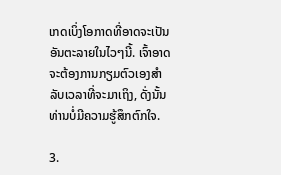ເກດເບິ່ງໂອກາດທີ່ອາດຈະເປັນອັນຕະລາຍໃນໄວໆນີ້. ເຈົ້າອາດຈະຕ້ອງການກຽມຕົວເອງສໍາລັບເວລາທີ່ຈະມາເຖິງ, ດັ່ງນັ້ນທ່ານບໍ່ມີຄວາມຮູ້ສຶກຕົກໃຈ.

3.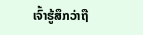ເຈົ້າຮູ້ສຶກວ່າຖື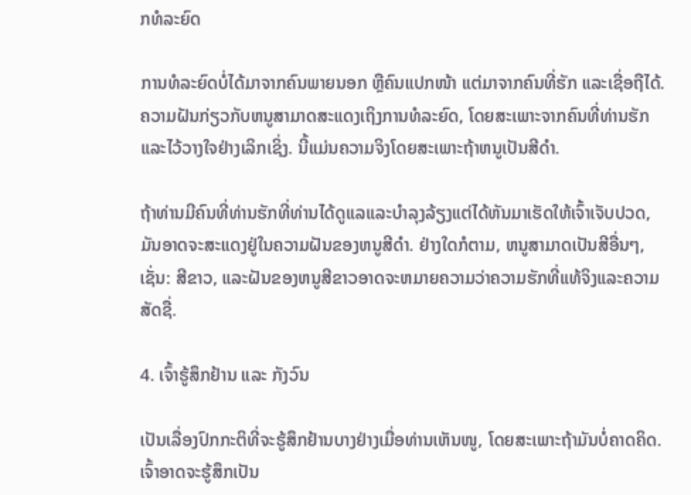ກທໍລະຍົດ

ການທໍລະຍົດບໍ່ໄດ້ມາຈາກຄົນພາຍນອກ ຫຼືຄົນແປກໜ້າ ແຕ່ມາຈາກຄົນທີ່ຮັກ ແລະເຊື່ອຖືໄດ້. ຄວາມຝັນກ່ຽວກັບຫນູສາມາດສະແດງເຖິງການທໍລະຍົດ, ໂດຍສະເພາະຈາກຄົນທີ່ທ່ານຮັກແລະໄວ້ວາງໃຈຢ່າງເລິກເຊິ່ງ. ນີ້ແມ່ນຄວາມຈິງໂດຍສະເພາະຖ້າຫນູເປັນສີດໍາ.

ຖ້າທ່ານມີຄົນທີ່ທ່ານຮັກທີ່ທ່ານໄດ້ດູແລແລະບໍາລຸງລ້ຽງແຕ່ໄດ້ຫັນມາເຮັດໃຫ້ເຈົ້າເຈັບປວດ, ມັນອາດຈະສະແດງຢູ່ໃນຄວາມຝັນຂອງຫນູສີດໍາ. ຢ່າງໃດກໍຕາມ, ຫນູສາມາດເປັນສີອື່ນໆ, ເຊັ່ນ: ສີຂາວ, ແລະຝັນຂອງຫນູສີຂາວອາດຈະຫມາຍຄວາມວ່າຄວາມຮັກທີ່ແທ້ຈິງແລະຄວາມສັດຊື່.

4. ເຈົ້າຮູ້ສຶກຢ້ານ ແລະ ກັງວົນ

ເປັນເລື່ອງປົກກະຕິທີ່ຈະຮູ້ສຶກຢ້ານບາງຢ່າງເມື່ອທ່ານເຫັນໜູ, ໂດຍສະເພາະຖ້າມັນບໍ່ຄາດຄິດ. ເຈົ້າອາດຈະຮູ້ສຶກເປັນ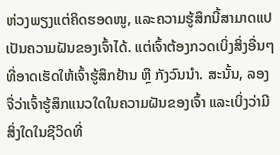ຫ່ວງພຽງແຕ່ຄິດຮອດໜູ, ແລະຄວາມຮູ້ສຶກນີ້ສາມາດແປເປັນຄວາມຝັນຂອງເຈົ້າໄດ້. ແຕ່ເຈົ້າຕ້ອງກວດເບິ່ງສິ່ງອື່ນໆທີ່ອາດເຮັດໃຫ້ເຈົ້າຮູ້ສຶກຢ້ານ ຫຼື ກັງວົນນຳ. ສະນັ້ນ, ລອງຈື່ວ່າເຈົ້າຮູ້ສຶກແນວໃດໃນຄວາມຝັນຂອງເຈົ້າ ແລະເບິ່ງວ່າມີສິ່ງໃດໃນຊີວິດທີ່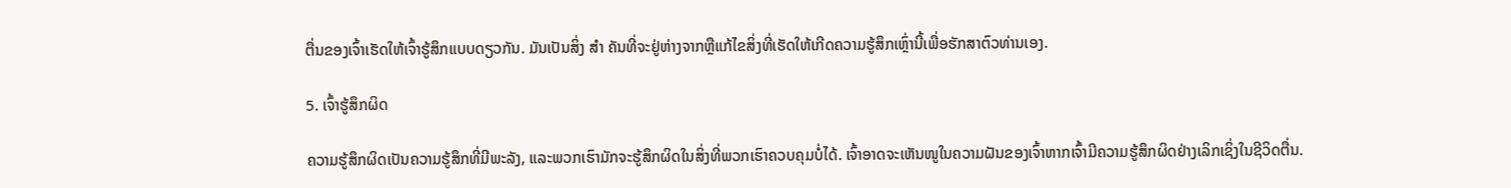ຕື່ນຂອງເຈົ້າເຮັດໃຫ້ເຈົ້າຮູ້ສຶກແບບດຽວກັນ. ມັນເປັນສິ່ງ ສຳ ຄັນທີ່ຈະຢູ່ຫ່າງຈາກຫຼືແກ້ໄຂສິ່ງທີ່ເຮັດໃຫ້ເກີດຄວາມຮູ້ສຶກເຫຼົ່ານີ້ເພື່ອຮັກສາຕົວທ່ານເອງ.

5. ເຈົ້າຮູ້ສຶກຜິດ

ຄວາມຮູ້ສຶກຜິດເປັນຄວາມຮູ້ສຶກທີ່ມີພະລັງ, ແລະພວກເຮົາມັກຈະຮູ້ສຶກຜິດໃນສິ່ງທີ່ພວກເຮົາຄວບຄຸມບໍ່ໄດ້. ເຈົ້າອາດຈະເຫັນໜູໃນຄວາມຝັນຂອງເຈົ້າຫາກເຈົ້າມີຄວາມຮູ້ສຶກຜິດຢ່າງເລິກເຊິ່ງໃນຊີວິດຕື່ນ.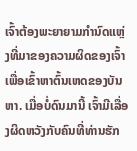ເຈົ້າຕ້ອງພະຍາຍາມກຳນົດແຫຼ່ງທີ່ມາຂອງຄວາມຜິດຂອງເຈົ້າເພື່ອເຂົ້າຫາຕົ້ນເຫດຂອງບັນຫາ. ເມື່ອບໍ່ດົນມານີ້ ເຈົ້າມີເລື່ອງຜິດຫວັງກັບຄົນທີ່ທ່ານຮັກ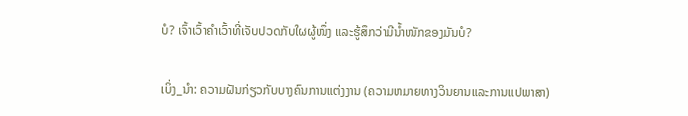ບໍ? ເຈົ້າເວົ້າຄຳເວົ້າທີ່ເຈັບປວດກັບໃຜຜູ້ໜຶ່ງ ແລະຮູ້ສຶກວ່າມີນໍ້າໜັກຂອງມັນບໍ?

ເບິ່ງ_ນຳ: ຄວາມຝັນກ່ຽວກັບບາງຄົນການແຕ່ງງານ (ຄວາມຫມາຍທາງວິນຍານແລະການແປພາສາ)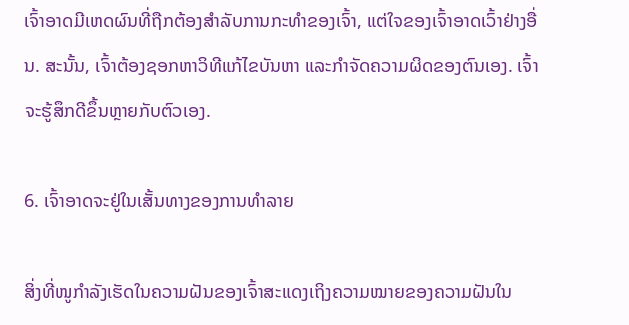ເຈົ້າອາດມີເຫດຜົນທີ່ຖືກຕ້ອງສຳລັບການກະທໍາຂອງເຈົ້າ, ແຕ່ໃຈຂອງເຈົ້າອາດເວົ້າຢ່າງອື່ນ. ສະນັ້ນ, ເຈົ້າຕ້ອງຊອກຫາວິທີແກ້ໄຂບັນຫາ ແລະກຳຈັດຄວາມຜິດຂອງຕົນເອງ. ເຈົ້າຈະຮູ້ສຶກດີຂຶ້ນຫຼາຍກັບຕົວເອງ.

6. ເຈົ້າອາດຈະຢູ່ໃນເສັ້ນທາງຂອງການທໍາລາຍ

ສິ່ງທີ່ໜູກຳລັງເຮັດໃນຄວາມຝັນຂອງເຈົ້າສະແດງເຖິງຄວາມໝາຍຂອງຄວາມຝັນໃນ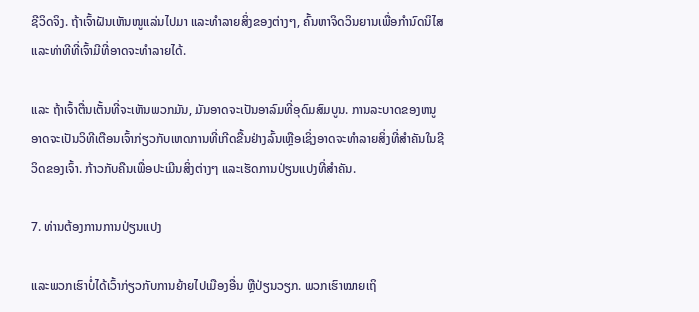ຊີວິດຈິງ. ຖ້າເຈົ້າຝັນເຫັນໜູແລ່ນໄປມາ ແລະທຳລາຍສິ່ງຂອງຕ່າງໆ, ຄົ້ນຫາຈິດວິນຍານເພື່ອກຳນົດນິໄສ ແລະທ່າທີທີ່ເຈົ້າມີທີ່ອາດຈະທຳລາຍໄດ້.

ແລະ ຖ້າເຈົ້າຕື່ນເຕັ້ນທີ່ຈະເຫັນພວກມັນ, ມັນອາດຈະເປັນອາລົມທີ່ອຸດົມສົມບູນ. ການລະບາດຂອງຫນູອາດຈະເປັນວິທີເຕືອນເຈົ້າກ່ຽວກັບເຫດການທີ່ເກີດຂື້ນຢ່າງລົ້ນເຫຼືອເຊິ່ງອາດຈະທໍາລາຍສິ່ງທີ່ສໍາຄັນໃນຊີວິດຂອງເຈົ້າ. ກ້າວກັບຄືນເພື່ອປະເມີນສິ່ງຕ່າງໆ ແລະເຮັດການປ່ຽນແປງທີ່ສຳຄັນ.

7. ທ່ານຕ້ອງການການປ່ຽນແປງ

ແລະພວກເຮົາບໍ່ໄດ້ເວົ້າກ່ຽວກັບການຍ້າຍໄປເມືອງອື່ນ ຫຼືປ່ຽນວຽກ. ພວກເຮົາໝາຍເຖິ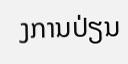ງການປ່ຽນ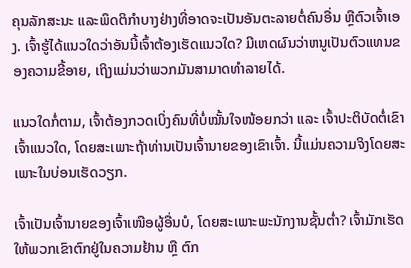ຄຸນລັກສະນະ ແລະພຶດຕິກຳບາງຢ່າງທີ່ອາດຈະເປັນອັນຕະລາຍຕໍ່ຄົນອື່ນ ຫຼືຕົວເຈົ້າເອງ. ເຈົ້າຮູ້ໄດ້ແນວໃດວ່າອັນນີ້ເຈົ້າຕ້ອງເຮັດແນວໃດ? ມີເຫດຜົນວ່າຫນູເປັນຕົວແທນຂອງຄວາມຂີ້ອາຍ, ເຖິງແມ່ນວ່າພວກມັນສາມາດທໍາລາຍໄດ້.

ແນວໃດກໍ່ຕາມ, ເຈົ້າຕ້ອງກວດເບິ່ງຄົນທີ່ບໍ່ໝັ້ນໃຈໜ້ອຍກວ່າ ແລະ ເຈົ້າປະຕິບັດຕໍ່ເຂົາເຈົ້າແນວໃດ, ໂດຍສະເພາະຖ້າທ່ານເປັນເຈົ້ານາຍຂອງເຂົາເຈົ້າ. ນີ້ແມ່ນຄວາມຈິງໂດຍສະເພາະໃນບ່ອນເຮັດວຽກ.

ເຈົ້າເປັນເຈົ້ານາຍຂອງເຈົ້າເໜືອຜູ້ອື່ນບໍ, ໂດຍສະເພາະພະນັກງານຊັ້ນຕ່ຳ? ເຈົ້າມັກເຮັດໃຫ້ພວກເຂົາຕົກຢູ່ໃນຄວາມຢ້ານ ຫຼື ຕົກ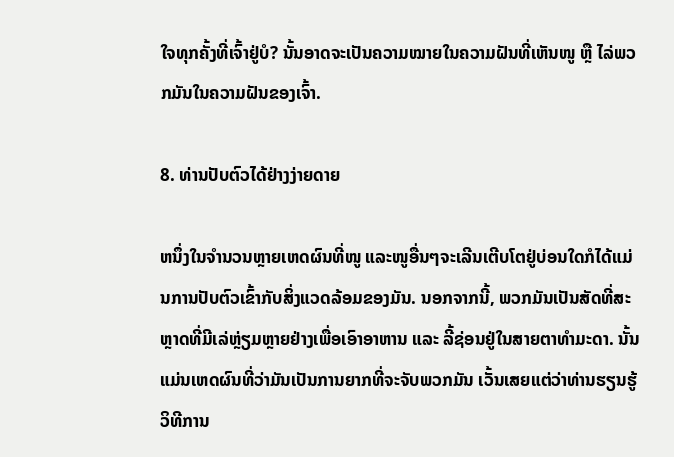ໃຈທຸກຄັ້ງທີ່ເຈົ້າຢູ່ບໍ? ນັ້ນອາດຈະເປັນຄວາມໝາຍໃນຄວາມຝັນທີ່ເຫັນໜູ ຫຼື ໄລ່ພວກມັນໃນຄວາມຝັນຂອງເຈົ້າ.

8. ທ່ານປັບຕົວໄດ້ຢ່າງງ່າຍດາຍ

ຫນຶ່ງໃນຈໍານວນຫຼາຍເຫດຜົນທີ່ໜູ ແລະໜູອື່ນໆຈະເລີນເຕີບໂຕຢູ່ບ່ອນໃດກໍໄດ້ແມ່ນການປັບຕົວເຂົ້າກັບສິ່ງແວດລ້ອມຂອງມັນ. ນອກຈາກນີ້, ພວກມັນເປັນສັດທີ່ສະຫຼາດທີ່ມີເລ່ຫຼ່ຽມຫຼາຍຢ່າງເພື່ອເອົາອາຫານ ແລະ ລີ້ຊ່ອນຢູ່ໃນສາຍຕາທຳມະດາ. ນັ້ນແມ່ນເຫດຜົນທີ່ວ່າມັນເປັນການຍາກທີ່ຈະຈັບພວກມັນ ເວັ້ນເສຍແຕ່ວ່າທ່ານຮຽນຮູ້ວິທີການ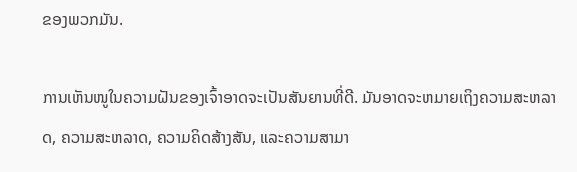ຂອງພວກມັນ.

ການເຫັນໜູໃນຄວາມຝັນຂອງເຈົ້າອາດຈະເປັນສັນຍານທີ່ດີ. ມັນອາດຈະຫມາຍເຖິງຄວາມສະຫລາດ, ຄວາມສະຫລາດ, ຄວາມຄິດສ້າງສັນ, ແລະຄວາມສາມາ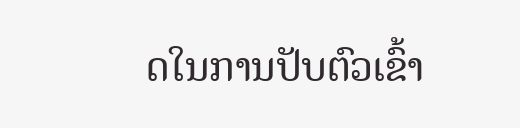ດໃນການປັບຕົວເຂົ້າ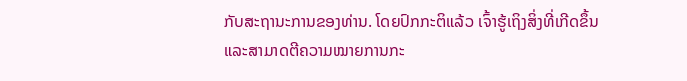ກັບສະຖານະການຂອງທ່ານ. ໂດຍປົກກະຕິແລ້ວ ເຈົ້າຮູ້ເຖິງສິ່ງທີ່ເກີດຂຶ້ນ ແລະສາມາດຕີຄວາມໝາຍການກະ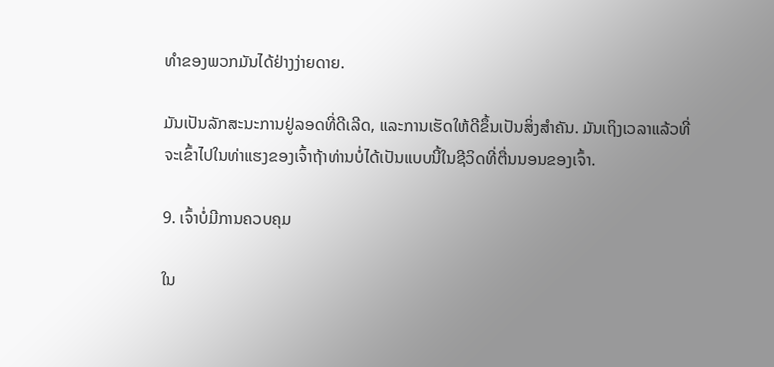ທຳຂອງພວກມັນໄດ້ຢ່າງງ່າຍດາຍ.

ມັນເປັນລັກສະນະການຢູ່ລອດທີ່ດີເລີດ, ແລະການເຮັດໃຫ້ດີຂຶ້ນເປັນສິ່ງສຳຄັນ. ມັນເຖິງເວລາແລ້ວທີ່ຈະເຂົ້າໄປໃນທ່າແຮງຂອງເຈົ້າຖ້າທ່ານບໍ່ໄດ້ເປັນແບບນີ້ໃນຊີວິດທີ່ຕື່ນນອນຂອງເຈົ້າ.

9. ເຈົ້າບໍ່ມີການຄວບຄຸມ

ໃນ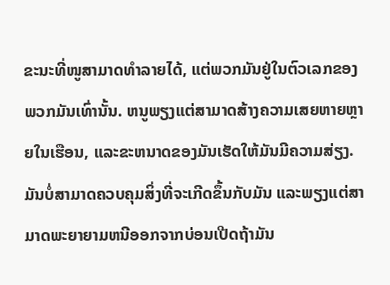ຂະນະທີ່ໜູສາມາດທໍາລາຍໄດ້, ແຕ່ພວກມັນຢູ່ໃນຕົວເລກຂອງພວກມັນເທົ່ານັ້ນ. ຫນູພຽງແຕ່ສາມາດສ້າງຄວາມເສຍຫາຍຫຼາຍໃນເຮືອນ, ແລະຂະຫນາດຂອງມັນເຮັດໃຫ້ມັນມີຄວາມສ່ຽງ. ມັນບໍ່ສາມາດຄວບຄຸມສິ່ງທີ່ຈະເກີດຂຶ້ນກັບມັນ ແລະພຽງແຕ່ສາມາດພະຍາຍາມຫນີອອກຈາກບ່ອນເປີດຖ້າມັນ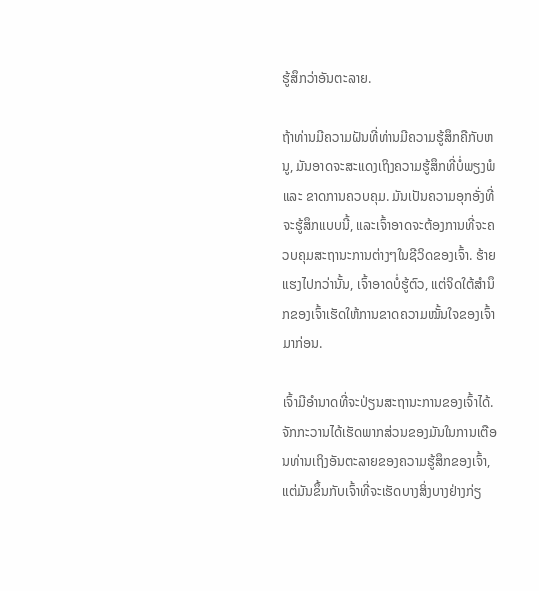ຮູ້ສຶກວ່າອັນຕະລາຍ.

ຖ້າທ່ານມີຄວາມຝັນທີ່ທ່ານມີຄວາມຮູ້ສຶກຄືກັບຫນູ, ມັນອາດຈະສະແດງເຖິງຄວາມຮູ້ສຶກທີ່ບໍ່ພຽງພໍແລະ ຂາດການຄວບຄຸມ. ມັນເປັນຄວາມອຸກອັ່ງທີ່ຈະຮູ້ສຶກແບບນີ້, ແລະເຈົ້າອາດຈະຕ້ອງການທີ່ຈະຄວບຄຸມສະຖານະການຕ່າງໆໃນຊີວິດຂອງເຈົ້າ. ຮ້າຍແຮງໄປກວ່ານັ້ນ, ເຈົ້າອາດບໍ່ຮູ້ຕົວ, ແຕ່ຈິດໃຕ້ສຳນຶກຂອງເຈົ້າເຮັດໃຫ້ການຂາດຄວາມໝັ້ນໃຈຂອງເຈົ້າມາກ່ອນ.

ເຈົ້າມີອຳນາດທີ່ຈະປ່ຽນສະຖານະການຂອງເຈົ້າໄດ້. ຈັກກະວານໄດ້ເຮັດພາກສ່ວນຂອງມັນໃນການເຕືອນທ່ານເຖິງອັນຕະລາຍຂອງຄວາມຮູ້ສຶກຂອງເຈົ້າ, ແຕ່ມັນຂຶ້ນກັບເຈົ້າທີ່ຈະເຮັດບາງສິ່ງບາງຢ່າງກ່ຽ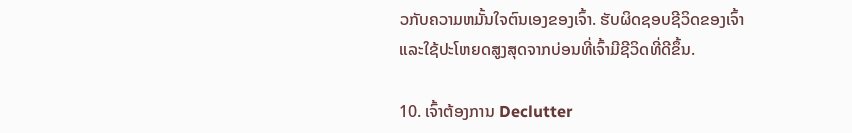ວກັບຄວາມຫມັ້ນໃຈຕົນເອງຂອງເຈົ້າ. ຮັບຜິດຊອບຊີວິດຂອງເຈົ້າ ແລະໃຊ້ປະໂຫຍດສູງສຸດຈາກບ່ອນທີ່ເຈົ້າມີຊີວິດທີ່ດີຂຶ້ນ.

10. ເຈົ້າຕ້ອງການ Declutter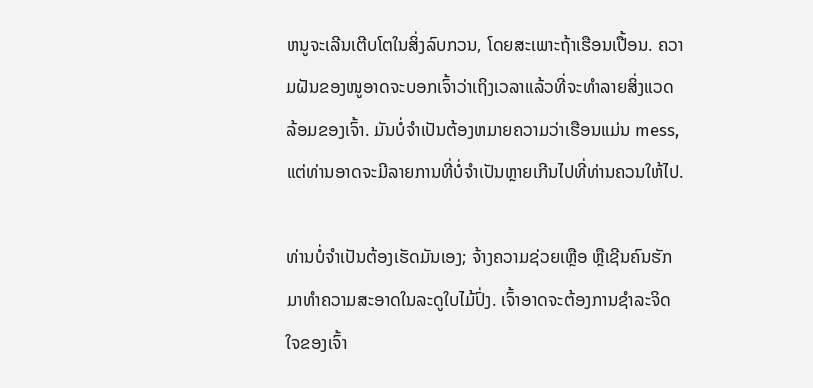ຫນູຈະເລີນເຕີບໂຕໃນສິ່ງລົບກວນ, ໂດຍສະເພາະຖ້າເຮືອນເປື້ອນ. ຄວາມຝັນຂອງໜູອາດຈະບອກເຈົ້າວ່າເຖິງເວລາແລ້ວທີ່ຈະທຳລາຍສິ່ງແວດລ້ອມຂອງເຈົ້າ. ມັນບໍ່ຈໍາເປັນຕ້ອງຫມາຍຄວາມວ່າເຮືອນແມ່ນ mess, ແຕ່ທ່ານອາດຈະມີລາຍການທີ່ບໍ່ຈໍາເປັນຫຼາຍເກີນໄປທີ່ທ່ານຄວນໃຫ້ໄປ.

ທ່ານບໍ່ຈໍາເປັນຕ້ອງເຮັດມັນເອງ; ຈ້າງຄວາມຊ່ວຍເຫຼືອ ຫຼືເຊີນຄົນຮັກມາທຳຄວາມສະອາດໃນລະດູໃບໄມ້ປົ່ງ. ເຈົ້າອາດຈະຕ້ອງການຊໍາລະຈິດໃຈຂອງເຈົ້າ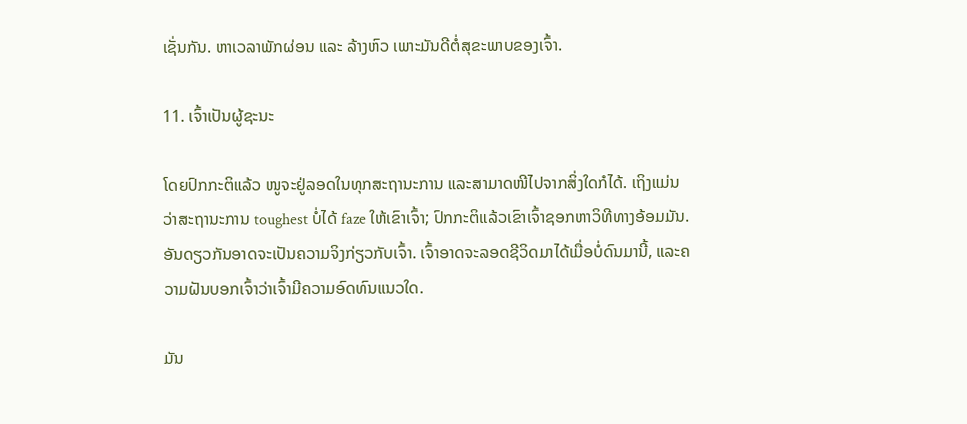ເຊັ່ນກັນ. ຫາເວລາພັກຜ່ອນ ແລະ ລ້າງຫົວ ເພາະມັນດີຕໍ່ສຸຂະພາບຂອງເຈົ້າ.

11. ເຈົ້າເປັນຜູ້ຊະນະ

ໂດຍປົກກະຕິແລ້ວ ໜູຈະຢູ່ລອດໃນທຸກສະຖານະການ ແລະສາມາດໜີໄປຈາກສິ່ງໃດກໍໄດ້. ເຖິງແມ່ນວ່າສະຖານະການ toughest ບໍ່ໄດ້ faze ໃຫ້ເຂົາເຈົ້າ; ປົກກະຕິແລ້ວເຂົາເຈົ້າຊອກຫາວິທີທາງອ້ອມມັນ. ອັນດຽວກັນອາດຈະເປັນຄວາມຈິງກ່ຽວກັບເຈົ້າ. ເຈົ້າອາດຈະລອດຊີວິດມາໄດ້ເມື່ອບໍ່ດົນມານີ້, ແລະຄວາມຝັນບອກເຈົ້າວ່າເຈົ້າມີຄວາມອົດທົນແນວໃດ.

ມັນ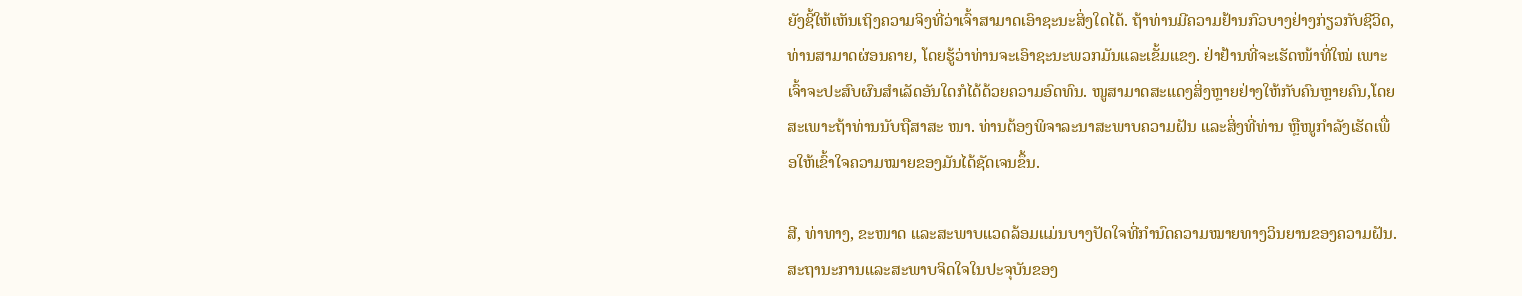ຍັງຊີ້ໃຫ້ເຫັນເຖິງຄວາມຈິງທີ່ວ່າເຈົ້າສາມາດເອົາຊະນະສິ່ງໃດໄດ້. ຖ້າທ່ານມີຄວາມຢ້ານກົວບາງຢ່າງກ່ຽວກັບຊີວິດ, ທ່ານສາມາດຜ່ອນຄາຍ, ໂດຍຮູ້ວ່າທ່ານຈະເອົາຊະນະພວກມັນແລະເຂັ້ມແຂງ. ຢ່າຢ້ານທີ່ຈະເຮັດໜ້າທີ່ໃໝ່ ເພາະເຈົ້າຈະປະສົບຜົນສຳເລັດອັນໃດກໍໄດ້ດ້ວຍຄວາມອົດທົນ. ໜູສາມາດສະແດງສິ່ງຫຼາຍຢ່າງໃຫ້ກັບຄົນຫຼາຍຄົນ,ໂດຍສະເພາະຖ້າທ່ານນັບຖືສາສະ ໜາ. ທ່ານຕ້ອງພິຈາລະນາສະພາບຄວາມຝັນ ແລະສິ່ງທີ່ທ່ານ ຫຼືໜູກຳລັງເຮັດເພື່ອໃຫ້ເຂົ້າໃຈຄວາມໝາຍຂອງມັນໄດ້ຊັດເຈນຂຶ້ນ.

ສີ, ທ່າທາງ, ຂະໜາດ ແລະສະພາບແວດລ້ອມແມ່ນບາງປັດໃຈທີ່ກຳນົດຄວາມໝາຍທາງວິນຍານຂອງຄວາມຝັນ. ສະຖານະການແລະສະພາບຈິດໃຈໃນປະຈຸບັນຂອງ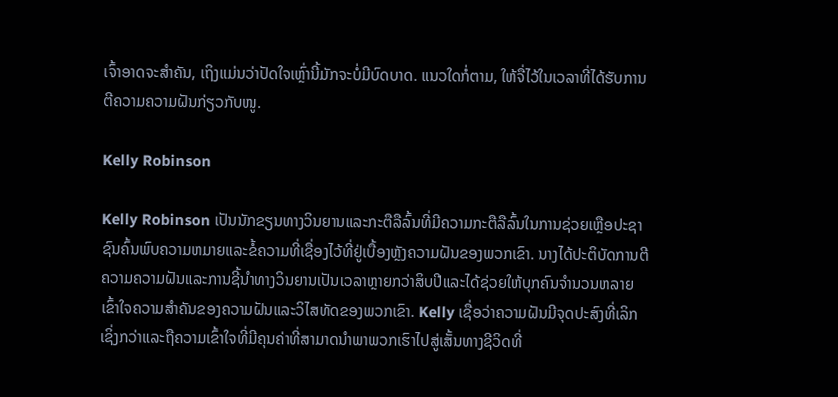ເຈົ້າອາດຈະສໍາຄັນ, ເຖິງແມ່ນວ່າປັດໃຈເຫຼົ່ານີ້ມັກຈະບໍ່ມີບົດບາດ. ແນວໃດກໍ່ຕາມ, ໃຫ້ຈື່ໄວ້ໃນເວລາທີ່ໄດ້ຮັບການຕີຄວາມຄວາມຝັນກ່ຽວກັບໜູ.

Kelly Robinson

Kelly Robinson ເປັນນັກຂຽນທາງວິນຍານແລະກະຕືລືລົ້ນທີ່ມີຄວາມກະຕືລືລົ້ນໃນການຊ່ວຍເຫຼືອປະຊາຊົນຄົ້ນພົບຄວາມຫມາຍແລະຂໍ້ຄວາມທີ່ເຊື່ອງໄວ້ທີ່ຢູ່ເບື້ອງຫຼັງຄວາມຝັນຂອງພວກເຂົາ. ນາງໄດ້ປະຕິບັດການຕີຄວາມຄວາມຝັນແລະການຊີ້ນໍາທາງວິນຍານເປັນເວລາຫຼາຍກວ່າສິບປີແລະໄດ້ຊ່ວຍໃຫ້ບຸກຄົນຈໍານວນຫລາຍເຂົ້າໃຈຄວາມສໍາຄັນຂອງຄວາມຝັນແລະວິໄສທັດຂອງພວກເຂົາ. Kelly ເຊື່ອວ່າຄວາມຝັນມີຈຸດປະສົງທີ່ເລິກເຊິ່ງກວ່າແລະຖືຄວາມເຂົ້າໃຈທີ່ມີຄຸນຄ່າທີ່ສາມາດນໍາພາພວກເຮົາໄປສູ່ເສັ້ນທາງຊີວິດທີ່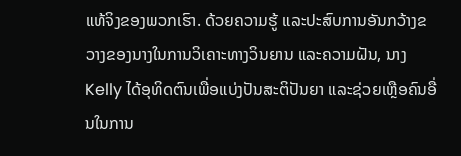ແທ້ຈິງຂອງພວກເຮົາ. ດ້ວຍຄວາມຮູ້ ແລະປະສົບການອັນກວ້າງຂວາງຂອງນາງໃນການວິເຄາະທາງວິນຍານ ແລະຄວາມຝັນ, ນາງ Kelly ໄດ້ອຸທິດຕົນເພື່ອແບ່ງປັນສະຕິປັນຍາ ແລະຊ່ວຍເຫຼືອຄົນອື່ນໃນການ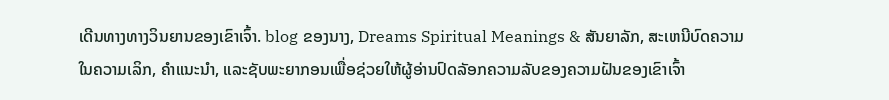ເດີນທາງທາງວິນຍານຂອງເຂົາເຈົ້າ. blog ຂອງນາງ, Dreams Spiritual Meanings & ສັນຍາລັກ, ສະເຫນີບົດຄວາມໃນຄວາມເລິກ, ຄໍາແນະນໍາ, ແລະຊັບພະຍາກອນເພື່ອຊ່ວຍໃຫ້ຜູ້ອ່ານປົດລັອກຄວາມລັບຂອງຄວາມຝັນຂອງເຂົາເຈົ້າ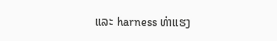ແລະ harness ທ່າແຮງ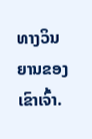ທາງວິນຍານຂອງເຂົາເຈົ້າ.